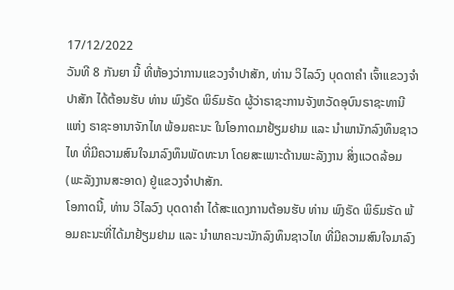17/12/2022
ວັນທີ 8 ກັນຍາ ນີ້ ທີ່ຫ້ອງວ່າການແຂວງຈຳປາສັກ, ທ່ານ ວິໄລວົງ ບຸດດາຄໍາ ເຈົ້າແຂວງຈໍາປາສັກ ໄດ້ຕ້ອນຮັບ ທ່ານ ພົງຣັດ ພິຣົມຣັດ ຜູ້ວ່າຣາຊະການຈັງຫວັດອຸບົນຣາຊະທານີ ແຫ່ງ ຣາຊະອານາຈັກໄທ ພ້ອມຄະນະ ໃນໂອກາດມາຢ້ຽມຢາມ ແລະ ນຳພານັກລົງທຶນຊາວໄທ ທີ່ມີຄວາມສົນໃຈມາລົງທຶນພັດທະນາ ໂດຍສະເພາະດ້ານພະລັງງານ ສິ່ງແວດລ້ອມ (ພະລັງງານສະອາດ) ຢູ່ແຂວງຈຳປາສັກ.
ໂອກາດນີ້, ທ່ານ ວິໄລວົງ ບຸດດາຄໍາ ໄດ້ສະແດງການຕ້ອນຮັບ ທ່ານ ພົງຣັດ ພິຣົມຣັດ ພ້ອມຄະນະທີ່ໄດ້ມາຢ້ຽມຢາມ ແລະ ນຳພາຄະນະນັກລົງທຶນຊາວໄທ ທີ່ມີຄວາມສົນໃຈມາລົງ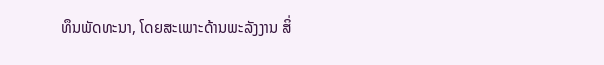ທຶນພັດທະນາ, ໂດຍສະເພາະດ້ານພະລັງງານ ສິ່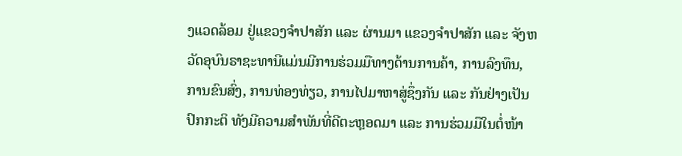ງແວດລ້ອມ ຢູ່ແຂວງຈຳປາສັກ ແລະ ຜ່ານມາ ແຂວງຈຳປາສັກ ແລະ ຈັງຫວັດອຸບົນຣາຊະທານີແມ່ນມີການຮ່ວມມືທາງດ້ານການຄ້າ, ການລົງທຶນ, ການຂົນສົ່ງ, ການທ່ອງທ່ຽວ, ການໄປມາຫາສູ່ຊຶ່ງກັນ ແລະ ກັນຢ່າງເປັນປົກກະຕິ ທັງມີຄວາມສຳພັນທີ່ດີຕະຫຼອດມາ ແລະ ການຮ່ວມມືໃນຕໍ່ໜ້າ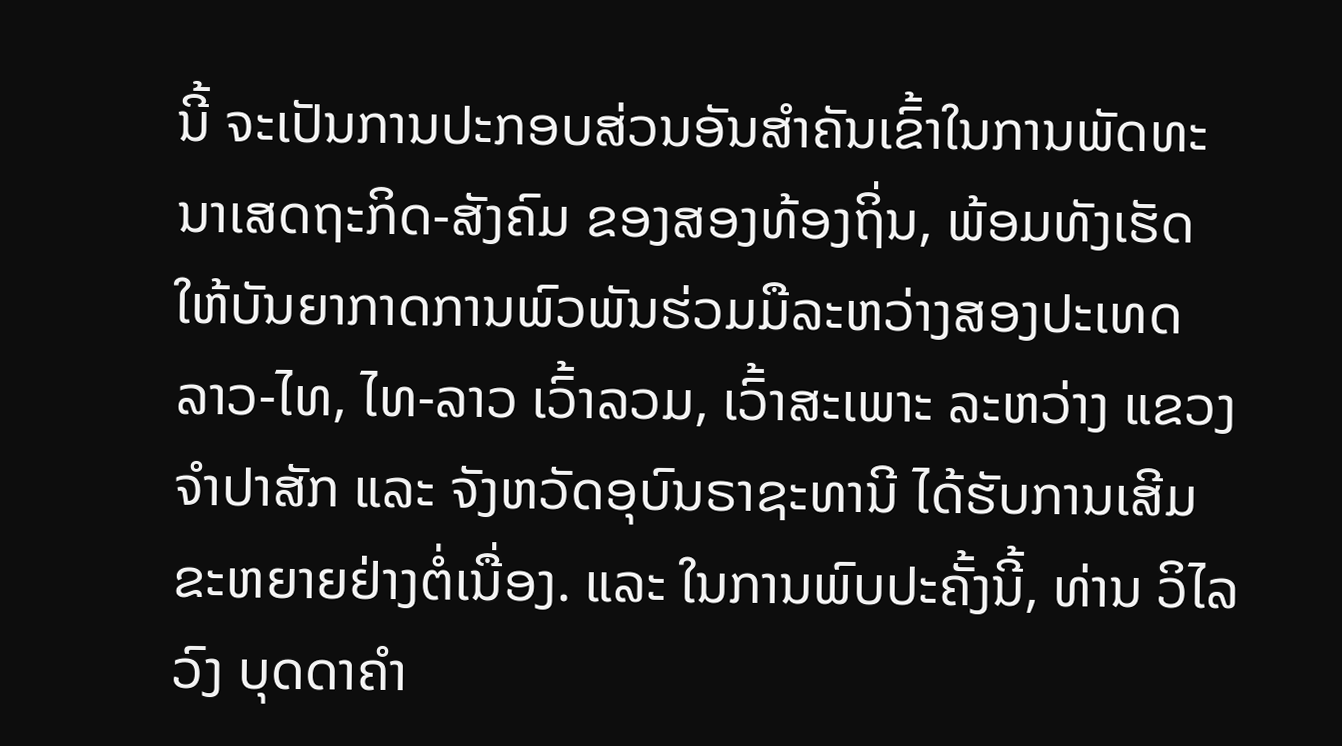ນີ້ ຈະເປັນການປະກອບສ່ວນອັນສຳຄັນເຂົ້າໃນການພັດທະນາເສດຖະກິດ-ສັງຄົມ ຂອງສອງທ້ອງຖິ່ນ, ພ້ອມທັງເຮັດໃຫ້ບັນຍາກາດການພົວພັນຮ່ວມມືລະຫວ່າງສອງປະເທດ ລາວ-ໄທ, ໄທ-ລາວ ເວົ້າລວມ, ເວົ້າສະເພາະ ລະຫວ່າງ ແຂວງຈຳປາສັກ ແລະ ຈັງຫວັດອຸບົນຣາຊະທານີ ໄດ້ຮັບການເສີມຂະຫຍາຍຢ່າງຕໍ່ເນື່ອງ. ແລະ ໃນການພົບປະຄັ້ງນີ້, ທ່ານ ວິໄລວົງ ບຸດດາຄໍາ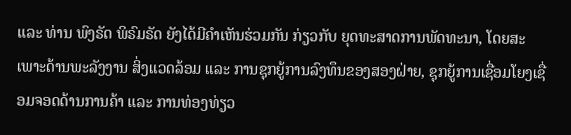ແລະ ທ່ານ ພົງຣັດ ພິຣົມຣັດ ຍັງໄດ້ມີຄຳເຫັນຮ່ວມກັນ ກ່ຽວກັບ ຍຸດທະສາດການພັດທະນາ, ໂດຍສະເພາະດ້ານພະລັງງານ ສິ່ງແວດລ້ອມ ແລະ ການຊຸກຍູ້ການລົງທຶນຂອງສອງຝ່າຍ, ຊຸກຍູ້ການເຊື່ອມໂຍງເຊື່ອມຈອດດ້ານການຄ້າ ແລະ ການທ່ອງທ່ຽວ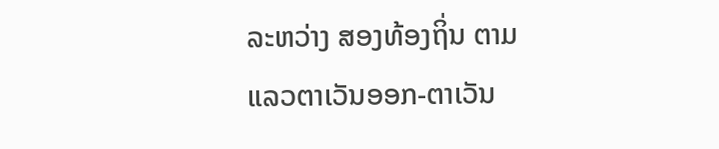ລະຫວ່າງ ສອງທ້ອງຖິ່ນ ຕາມແລວຕາເວັນອອກ-ຕາເວັນ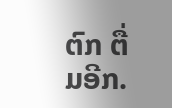ຕົກ ຕື່ມອີກ.